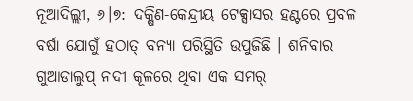ନୂଆଦିଲ୍ଲୀ, ୬।୭: ଦକ୍ଷିଣ-କେନ୍ଦ୍ରୀୟ ଟେକ୍ସାସର ହଣ୍ଟରେ ପ୍ରବଳ ବର୍ଷା ଯୋଗୁଁ ହଠାତ୍ ବନ୍ୟା ପରିସ୍ଥିତି ଉପୁଜିଛି । ଶନିବାର ଗୁଆଡାଲୁପ୍ ନଦୀ କୂଳରେ ଥିବା ଏକ ସମର୍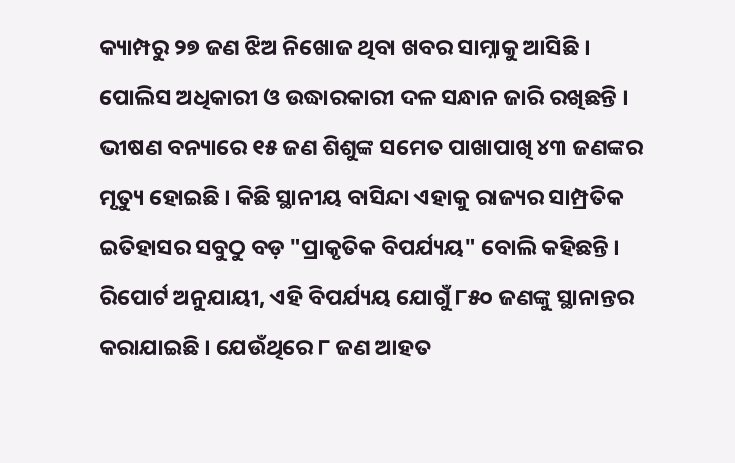କ୍ୟାମ୍ପରୁ ୨୭ ଜଣ ଝିଅ ନିଖୋଜ ଥିବା ଖବର ସାମ୍ନାକୁ ଆସିଛି । ପୋଲିସ ଅଧିକାରୀ ଓ ଉଦ୍ଧାରକାରୀ ଦଳ ସନ୍ଧାନ ଜାରି ରଖିଛନ୍ତି । ଭୀଷଣ ବନ୍ୟାରେ ୧୫ ଜଣ ଶିଶୁଙ୍କ ସମେତ ପାଖାପାଖି ୪୩ ଜଣଙ୍କର ମୃତ୍ୟୁ ହୋଇଛି । କିଛି ସ୍ଥାନୀୟ ବାସିନ୍ଦା ଏହାକୁ ରାଜ୍ୟର ସାମ୍ପ୍ରତିକ ଇତିହାସର ସବୁଠୁ ବଡ଼ "ପ୍ରାକୃତିକ ବିପର୍ଯ୍ୟୟ" ବୋଲି କହିଛନ୍ତି । ରିପୋର୍ଟ ଅନୁଯାୟୀ, ଏହି ବିପର୍ଯ୍ୟୟ ଯୋଗୁଁ ୮୫୦ ଜଣଙ୍କୁ ସ୍ଥାନାନ୍ତର କରାଯାଇଛି । ଯେଉଁଥିରେ ୮ ଜଣ ଆହତ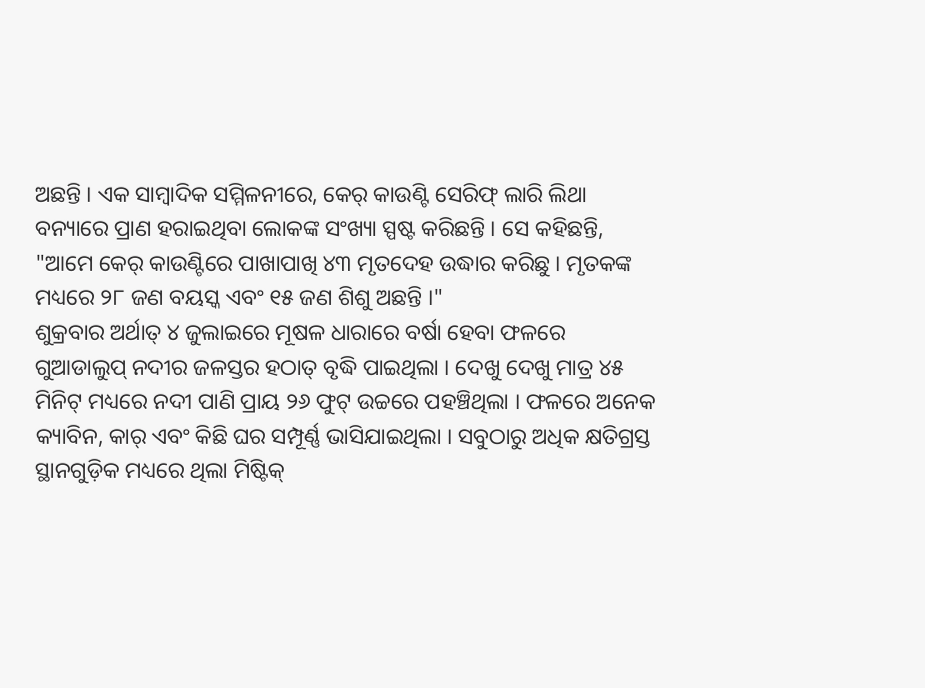ଅଛନ୍ତି । ଏକ ସାମ୍ବାଦିକ ସମ୍ମିଳନୀରେ, କେର୍ କାଉଣ୍ଟି ସେରିଫ୍ ଲାରି ଲିଥା ବନ୍ୟାରେ ପ୍ରାଣ ହରାଇଥିବା ଲୋକଙ୍କ ସଂଖ୍ୟା ସ୍ପଷ୍ଟ କରିଛନ୍ତି । ସେ କହିଛନ୍ତି, "ଆମେ କେର୍ କାଉଣ୍ଟିରେ ପାଖାପାଖି ୪୩ ମୃତଦେହ ଉଦ୍ଧାର କରିଛୁ । ମୃତକଙ୍କ ମଧ୍ୟରେ ୨୮ ଜଣ ବୟସ୍କ ଏବଂ ୧୫ ଜଣ ଶିଶୁ ଅଛନ୍ତି ।"
ଶୁକ୍ରବାର ଅର୍ଥାତ୍ ୪ ଜୁଲାଇରେ ମୂଷଳ ଧାରାରେ ବର୍ଷା ହେବା ଫଳରେ ଗୁଆଡାଲୁପ୍ ନଦୀର ଜଳସ୍ତର ହଠାତ୍ ବୃଦ୍ଧି ପାଇଥିଲା । ଦେଖୁ ଦେଖୁ ମାତ୍ର ୪୫ ମିନିଟ୍ ମଧ୍ୟରେ ନଦୀ ପାଣି ପ୍ରାୟ ୨୬ ଫୁଟ୍ ଉଚ୍ଚରେ ପହଞ୍ଚିଥିଲା । ଫଳରେ ଅନେକ କ୍ୟାବିନ, କାର୍ ଏବଂ କିଛି ଘର ସମ୍ପୂର୍ଣ୍ଣ ଭାସିଯାଇଥିଲା । ସବୁଠାରୁ ଅଧିକ କ୍ଷତିଗ୍ରସ୍ତ ସ୍ଥାନଗୁଡ଼ିକ ମଧ୍ୟରେ ଥିଲା ମିଷ୍ଟିକ୍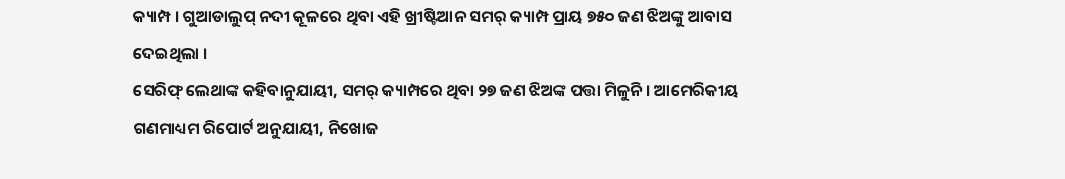କ୍ୟାମ୍ପ । ଗୁଆଡାଲୁପ୍ ନଦୀ କୂଳରେ ଥିବା ଏହି ଖ୍ରୀଷ୍ଟିଆନ ସମର୍ କ୍ୟାମ୍ପ ପ୍ରାୟ ୭୫୦ ଜଣ ଝିଅଙ୍କୁ ଆବାସ ଦେଇଥିଲା ।
ସେରିଫ୍ ଲେଥାଙ୍କ କହିବାନୁଯାୟୀ, ସମର୍ କ୍ୟାମ୍ପରେ ଥିବା ୨୭ ଜଣ ଝିଅଙ୍କ ପତ୍ତା ମିଳୁନି । ଆମେରିକୀୟ ଗଣମାଧ୍ୟମ ରିପୋର୍ଟ ଅନୁଯାୟୀ, ନିଖୋଜ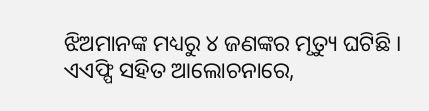ଝିଅମାନଙ୍କ ମଧ୍ୟରୁ ୪ ଜଣଙ୍କର ମୃତ୍ୟୁ ଘଟିଛି । ଏଏଫ୍ପି ସହିତ ଆଲୋଚନାରେ,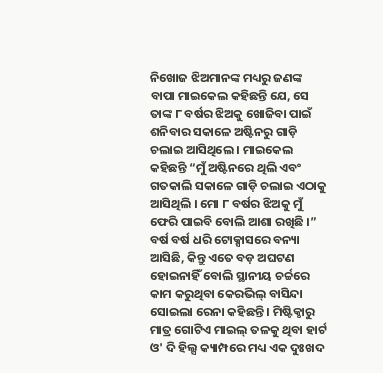ନିଖୋଜ ଝିଅମାନଙ୍କ ମଧ୍ୟରୁ ଜଣଙ୍କ ବାପା ମାଇକେଲ କହିଛନ୍ତି ଯେ, ସେ ତାଙ୍କ ୮ ବର୍ଷର ଝିଅକୁ ଖୋଜିବା ପାଇଁ ଶନିବାର ସକାଳେ ଅଷ୍ଟିନରୁ ଗାଡ଼ି ଚଲାଇ ଆସିଥିଲେ । ମାଇକେଲ କହିଛନ୍ତି “ମୁଁ ଅଷ୍ଟିନରେ ଥିଲି ଏବଂ ଗତକାଲି ସକାଳେ ଗାଡ଼ି ଚଲାଇ ଏଠାକୁ ଆସିଥିଲି । ମୋ ୮ ବର୍ଷର ଝିଅକୁ ମୁଁ ଫେରି ପାଇବି ବୋଲି ଆଶା ରଖିଛି ।” ବର୍ଷ ବର୍ଷ ଧରି ଟୋକ୍ସାସରେ ବନ୍ୟା ଆସିଛି, କିନ୍ତୁ ଏତେ ବଡ଼ ଅଘଟଣ ହୋଇନାହିଁ ବୋଲି ସ୍ଥାନୀୟ ଚର୍ଚ୍ଚରେ କାମ କରୁଥିବା କେରଭିଲ୍ ବାସିନ୍ଦା ସୋଇଲା ରେନା କହିଛନ୍ତି । ମିଷ୍ଟିକ୍ଠାରୁ ମାତ୍ର ଗୋଟିଏ ମାଇଲ୍ ତଳକୁ ଥିବା ହାର୍ଟ ଓ' ଦି ହିଲ୍ସ କ୍ୟାମ୍ପରେ ମଧ୍ୟ ଏକ ଦୁଃଖଦ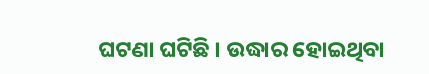ଘଟଣା ଘଟିଛି । ଉଦ୍ଧାର ହୋଇଥିବା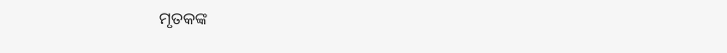ମୃତକଙ୍କ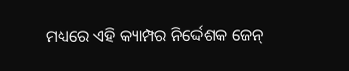ମଧ୍ୟରେ ଏହି କ୍ୟାମ୍ପର ନିର୍ଦ୍ଦେଶକ ଜେନ୍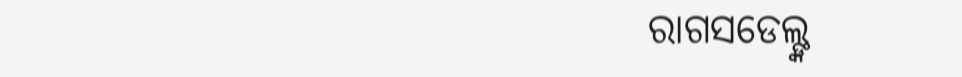ରାଗସଡେଲ୍ଙ୍କ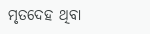ମୃତଦେହ ଥିବା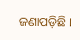ଜଣାପଡ଼ିଛି ।